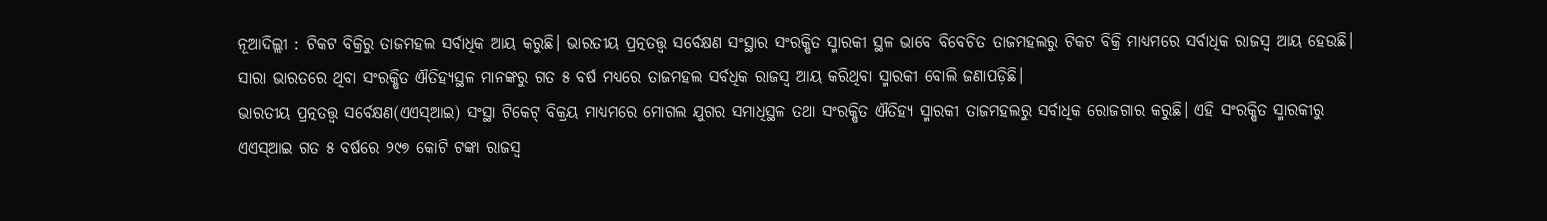ନୂଆଦିଲ୍ଲୀ : ଟିକଟ ବିକ୍ରିରୁ ତାଜମହଲ ସର୍ବାଧିକ ଆୟ କରୁଛି। ଭାରତୀୟ ପ୍ରତ୍ନତତ୍ତ୍ଵ ସର୍ବେକ୍ଷଣ ସଂସ୍ଥାର ସଂରକ୍ଷିତ ସ୍ମାରକୀ ସ୍ଥଳ ଭାବେ ବିବେଚିତ ତାଜମହଲରୁ ଟିକଟ ବିକ୍ରି ମାଧ୍ୟମରେ ସର୍ବାଧିକ ରାଜସ୍ବ ଆୟ ହେଉଛି। ସାରା ଭାରତରେ ଥିବା ସଂରକ୍ଷିତ ଐତିହ୍ୟସ୍ଥଳ ମାନଙ୍କରୁ ଗତ ୫ ବର୍ଷ ମଧ୍ୟରେ ତାଜମହଲ ସର୍ବଧିକ ରାଜସ୍ବ ଆୟ କରିଥିବା ସ୍ମାରକୀ ବୋଲି ଜଣାପଡ଼ିଛି।
ଭାରତୀୟ ପ୍ରତ୍ନତତ୍ତ୍ୱ ସର୍ବେକ୍ଷଣ(ଏଏସ୍ଆଇ) ସଂସ୍ଥା ଟିକେଟ୍ ବିକ୍ରୟ ମାଧ୍ୟମରେ ମୋଗଲ ଯୁଗର ସମାଧିସ୍ଥଳ ତଥା ସଂରକ୍ଷିତ ଐତିହ୍ୟ ସ୍ମାରକୀ ତାଜମହଲରୁ ସର୍ବାଧିକ ରୋଜଗାର କରୁଛି। ଏହି ସଂରକ୍ଷିତ ସ୍ମାରକୀରୁ ଏଏସ୍ଆଇ ଗତ ୫ ବର୍ଷରେ ୨୯୭ କୋଟି ଟଙ୍କା ରାଜସ୍ୱ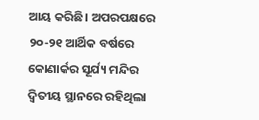ଆୟ କରିଛି। ଅପରପକ୍ଷରେ ୨୦-୨୧ ଆର୍ଥିକ ବର୍ଷରେ କୋଣାର୍କର ସୂର୍ଯ୍ୟ ମନ୍ଦିର ଦ୍ୱିତୀୟ ସ୍ଥାନରେ ରହିଥିଲା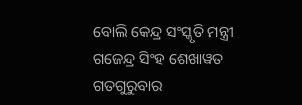ବୋଲି କେନ୍ଦ୍ର ସଂସ୍କୃତି ମନ୍ତ୍ରୀ ଗଜେନ୍ଦ୍ର ସିଂହ ଶେଖାୱତ ଗତଗୁରୁବାର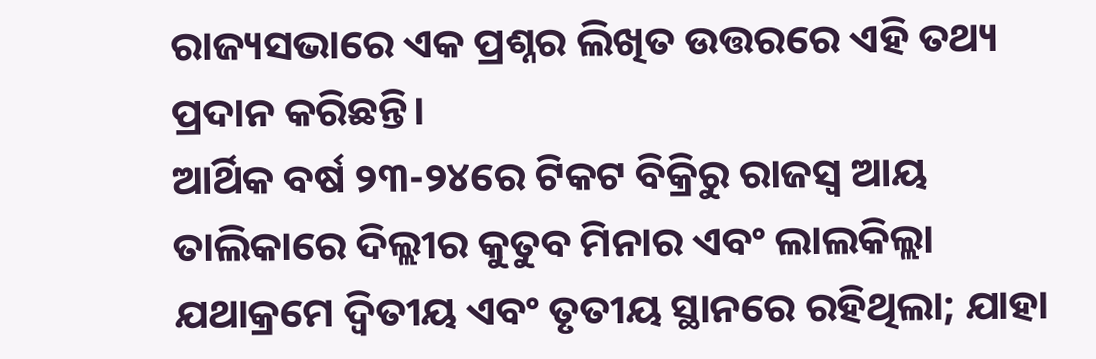ରାଜ୍ୟସଭାରେ ଏକ ପ୍ରଶ୍ନର ଲିଖିତ ଉତ୍ତରରେ ଏହି ତଥ୍ୟ ପ୍ରଦାନ କରିଛନ୍ତି।
ଆର୍ଥିକ ବର୍ଷ ୨୩-୨୪ରେ ଟିକଟ ବିକ୍ରିରୁ ରାଜସ୍ବ ଆୟ ତାଲିକାରେ ଦିଲ୍ଲୀର କୁତୁବ ମିନାର ଏବଂ ଲାଲକିଲ୍ଲା ଯଥାକ୍ରମେ ଦ୍ୱିତୀୟ ଏବଂ ତୃତୀୟ ସ୍ଥାନରେ ରହିଥିଲା; ଯାହା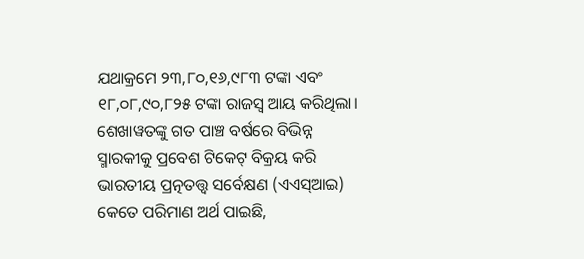ଯଥାକ୍ରମେ ୨୩,୮୦,୧୬,୯୮୩ ଟଙ୍କା ଏବଂ ୧୮,୦୮,୯୦,୮୨୫ ଟଙ୍କା ରାଜସ୍ୱ ଆୟ କରିଥିଲା। ଶେଖାୱତଙ୍କୁ ଗତ ପାଞ୍ଚ ବର୍ଷରେ ବିଭିନ୍ନ ସ୍ମାରକୀକୁ ପ୍ରବେଶ ଟିକେଟ୍ ବିକ୍ରୟ କରି ଭାରତୀୟ ପ୍ରତ୍ନତତ୍ତ୍ୱ ସର୍ବେକ୍ଷଣ (ଏଏସ୍ଆଇ) କେତେ ପରିମାଣ ଅର୍ଥ ପାଇଛି,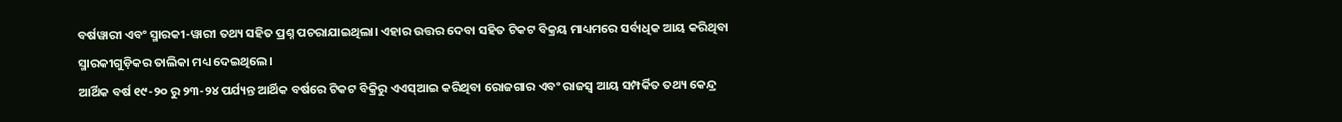ବର୍ଷୱାରୀ ଏବଂ ସ୍ମାରକୀ-ୱାରୀ ତଥ୍ୟ ସହିତ ପ୍ରଶ୍ନ ପଚରାଯାଇଥିଲା। ଏହାର ଉତ୍ତର ଦେବା ସହିତ ଟିକଟ ବିକ୍ରୟ ମାଧ୍ୟମରେ ସର୍ବାଧିକ ଆୟ କରିଥିବା ସ୍ମାରକୀଗୁଡ଼ିକର ତାଲିକା ମଧ୍ୟ ଦେଇଥିଲେ।
ଆର୍ଥିକ ବର୍ଷ ୧୯-୨୦ ରୁ ୨୩-୨୪ ପର୍ଯ୍ୟନ୍ତ ଆର୍ଥିକ ବର୍ଷରେ ଟିକଟ ବିକ୍ରିରୁ ଏଏସ୍ଆଇ କରିଥିବା ରୋଜଗାର ଏବଂ ରାଜସ୍ବ ଆୟ ସମ୍ପର୍କିତ ତଥ୍ୟ କେନ୍ଦ୍ର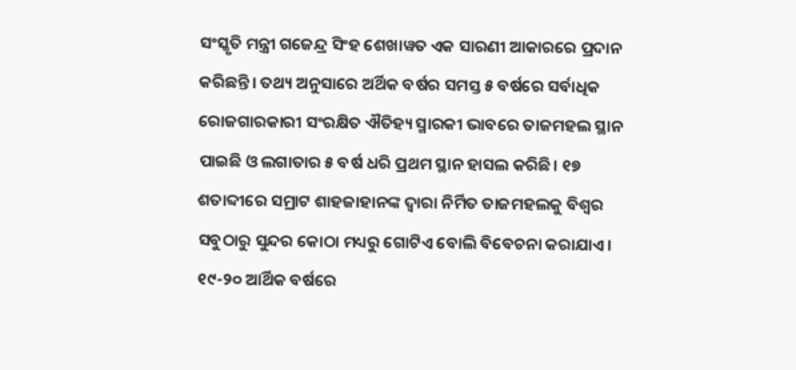ସଂସ୍କୃତି ମନ୍ତ୍ରୀ ଗଜେନ୍ଦ୍ର ସିଂହ ଶେଖାୱତ ଏକ ସାରଣୀ ଆକାରରେ ପ୍ରଦାନ କରିଛନ୍ତି। ତଥ୍ୟ ଅନୁସାରେ ଅର୍ଥିକ ବର୍ଷର ସମସ୍ତ ୫ ବର୍ଷରେ ସର୍ବାଧିକ ରୋଜଗାରକାରୀ ସଂରକ୍ଷିତ ଐତିହ୍ୟ ସ୍ମାରକୀ ଭାବରେ ତାଜମହଲ ସ୍ଥାନ ପାଇଛି ଓ ଲଗାତାର ୫ ବର୍ଷ ଧରି ପ୍ରଥମ ସ୍ଥାନ ହାସଲ କରିଛି। ୧୭ ଶତାବ୍ଦୀରେ ସମ୍ରାଟ ଶାହଜାହାନଙ୍କ ଦ୍ୱାରା ନିର୍ମିତ ତାଜମହଲକୁ ବିଶ୍ୱର ସବୁଠାରୁ ସୁନ୍ଦର କୋଠା ମଧ୍ୟରୁ ଗୋଟିଏ ବୋଲି ବିବେଚନା କରାଯାଏ। ୧୯-୨୦ ଆର୍ଥିକ ବର୍ଷରେ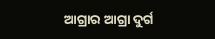ଆଗ୍ରାର ଆଗ୍ରା ଦୁର୍ଗ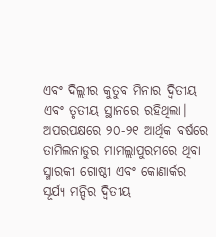ଏବଂ ଦିଲ୍ଲୀର କୁତୁବ ମିନାର ଦ୍ୱିତୀୟ ଏବଂ ତୃତୀୟ ସ୍ଥାନରେ ରହିଥିଲା। ଅପରପକ୍ଷରେ ୨୦-୨୧ ଆର୍ଥିକ ବର୍ଷରେ ତାମିଲନାଡୁର ମାମଲ୍ଲାପୁରମରେ ଥିବା ସ୍ମାରକୀ ଗୋଷ୍ଠୀ ଏବଂ କୋଣାର୍କର ସୂର୍ଯ୍ୟ ମନ୍ଦିର ଦ୍ୱିତୀୟ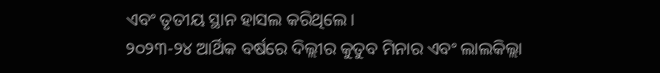ଏବଂ ତୃତୀୟ ସ୍ଥାନ ହାସଲ କରିଥିଲେ।
୨୦୨୩-୨୪ ଆର୍ଥିକ ବର୍ଷରେ ଦିଲ୍ଲୀର କୁତୁବ ମିନାର ଏବଂ ଲାଲକିଲ୍ଲା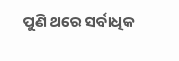ପୁଣି ଥରେ ସର୍ବାଧିକ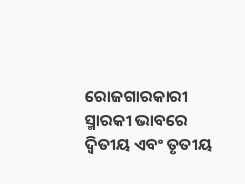ରୋଜଗାରକାରୀ ସ୍ମାରକୀ ଭାବରେ ଦ୍ୱିତୀୟ ଏବଂ ତୃତୀୟ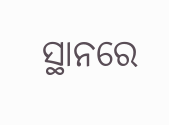ସ୍ଥାନରେ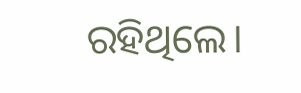ରହିଥିଲେ।